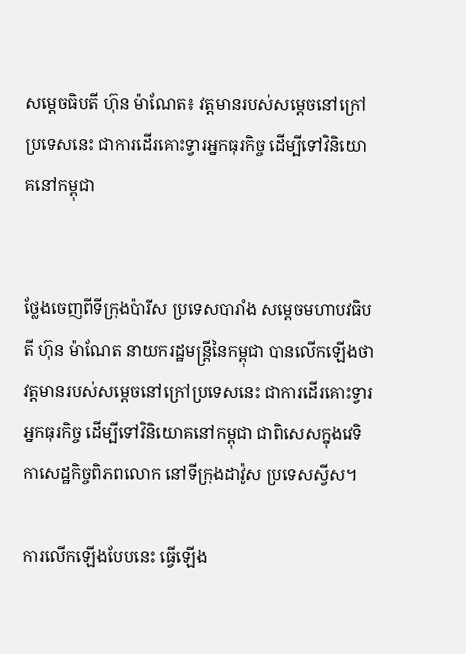សម្តេចធិបតី ហ៊ុន ម៉ាណែត៖ វត្តមានរបស់សម្តេចនៅក្រៅប្រទេសនេះ ជាការដើរគោះទ្វារអ្នកធុរកិច្ច ដើម្បីទៅវិនិយោគនៅកម្ពុជា


ថ្លែងចេញពីទីក្រុងប៉ារីស ប្រទេសបារាំង សម្តេចមហាបវធិបតី ហ៊ុន ម៉ាណែត នាយករដ្ឋមន្ត្រីនៃកម្ពុជា បានលើកឡើងថា វត្តមានរបស់សម្តេចនៅក្រៅប្រទេសនេះ ជាការដើរគោះទ្វារអ្នកធុរកិច្ច ដើម្បីទៅវិនិយោគនៅកម្ពុជា ជាពិសេសក្នុងវេទិកាសេដ្ឋកិច្ចពិភពលោក នៅទីក្រុងដាវ៉ូស ប្រទេសស្វីស។

ការលើកឡើងបែបនេះ ធ្វើឡើង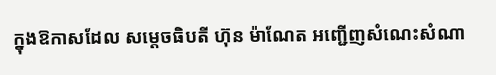ក្នុងឱកាសដែល សម្តេចធិបតី ហ៊ុន ម៉ាណែត អញ្ជើញសំណេះសំណា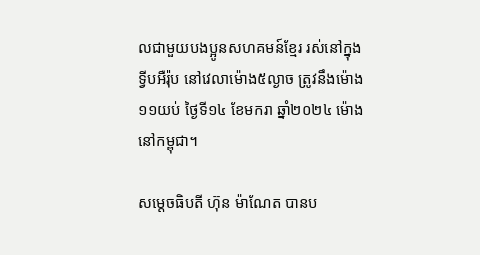លជាមួយបងប្អូនសហគមន៍ខ្មែរ រស់នៅក្នុងទ្វីបអឺរ៉ុប នៅវេលាម៉ោង៥ល្ងាច ត្រូវនឹងម៉ោង១១យប់ ថ្ងៃទី១៤ ខែមករា ឆ្នាំ២០២៤ ម៉ោងនៅកម្ពុជា។

សម្តេចធិបតី ហ៊ុន ម៉ាណែត បានប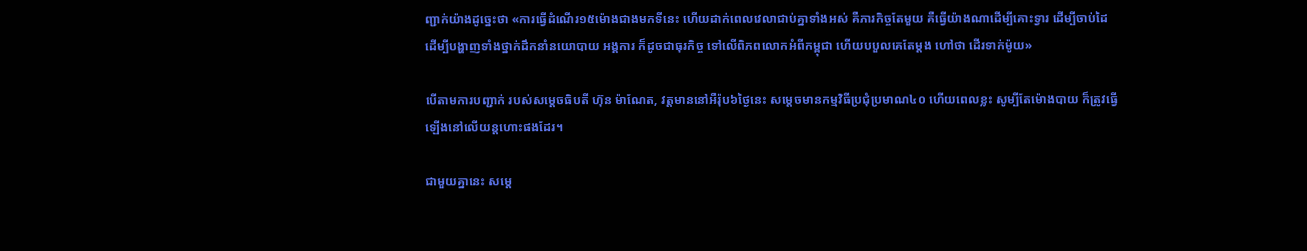ញ្ជាក់យ៉ាងដូច្នេះថា «ការធ្វើដំណើរ១៥ម៉ោងជាងមកទីនេះ ហើយដាក់ពេលវេលាជាប់គ្នាទាំងអស់ គឺភារកិច្ចតែមួយ គឺធ្វើយ៉ាងណាដើម្បីគោះទ្វារ ដើម្បីចាប់ដៃ ដើម្បីបង្ហាញទាំងថ្នាក់ដឹកនាំនយោបាយ អង្គការ ក៏ដូចជាធុរកិច្ច ទៅលើពិភពលោកអំពីកម្ពុជា ហើយបបួលគេតែម្ដង ហៅថា ដើរទាក់ម៉ូយ»

បើតាមការបញ្ជាក់ របស់សម្តេចធិបតី ហ៊ុន ម៉ាណែត, វត្តមាននៅអឺរ៉ុប៦ថ្ងៃនេះ សម្តេចមានកម្មវិធីប្រជុំប្រមាណ៤០ ហើយពេលខ្លះ សូម្បីតែម៉ោងបាយ ក៏ត្រូវធ្វើឡើងនៅលើយន្តហោះផងដែរ។

ជាមួយគ្នានេះ សម្តេ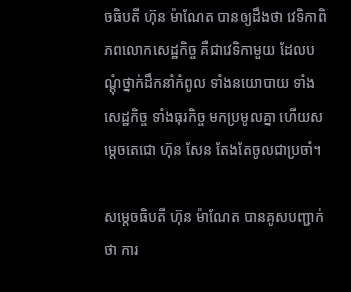ចធិបតី ហ៊ុន ម៉ាណែត បានឲ្យដឹងថា វេទិកាពិភពលោកសេដ្ឋកិច្ច គឺជាវេទិកាមួយ ដែលបណ្ដុំថ្នាក់ដឹកនាំកំពូល ទាំងនយោបាយ ទាំងសេដ្ឋកិច្ច ទាំងធុរកិច្ច មកប្រមូលគ្នា ហើយសម្តេចតេជោ ហ៊ុន សែន តែងតែចូលជាប្រចាំ។

សម្តេចធិបតី ហ៊ុន ម៉ាណែត បានគូសបញ្ជាក់ថា ការ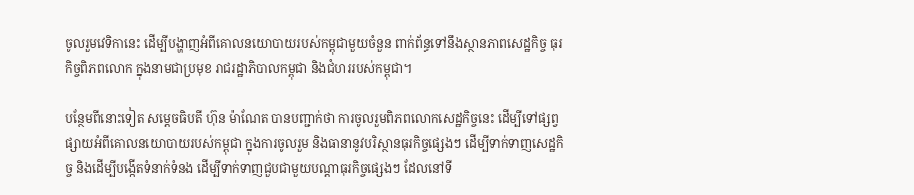ចូលរួមវេទិកានេះ ដើម្បីបង្ហាញអំពីគោលនយោបាយរបស់កម្ពុជាមួយចំនួន ពាក់ព័ន្ធទៅនឹងស្ថានភាពសេដ្ឋកិច្ច ធុរកិច្ចពិភពលោក ក្នុងនាមជាប្រមុខ រាជរដ្ឋាភិបាលកម្ពុជា និងជំហររបស់កម្ពុជា។

បន្ថែមពីនោះទៀត សម្តេចធិបតី ហ៊ុន ម៉ាណែត បានបញ្ជាក់ថា ការចូលរួមពិភពលោកសេដ្ឋកិច្ចនេះ ដើម្បីទៅផ្សព្វផ្សាយអំពីគោលនយោបាយរបស់កម្ពុជា ក្នុងការចូលរួម និងធានានូវបរិស្ថានធុរកិច្ចផ្សេងៗ ដើម្បីទាក់ទាញសេដ្ឋកិច្ច និងដើម្បីបង្កើតទំនាក់ទំនង ដើម្បីទាក់ទាញជួបជាមួយបណ្ដាធុរកិច្ចផ្សេងៗ ដែលនៅទី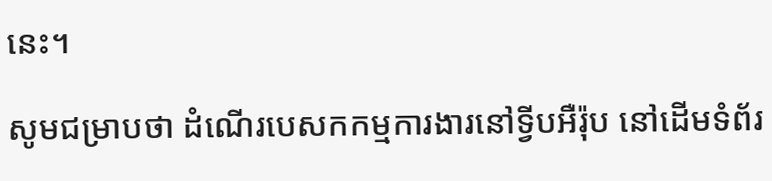នេះ។

សូមជម្រាបថា ដំណើរបេសកកម្មការងារនៅទ្វីបអឺរ៉ុប នៅដើមទំព័រ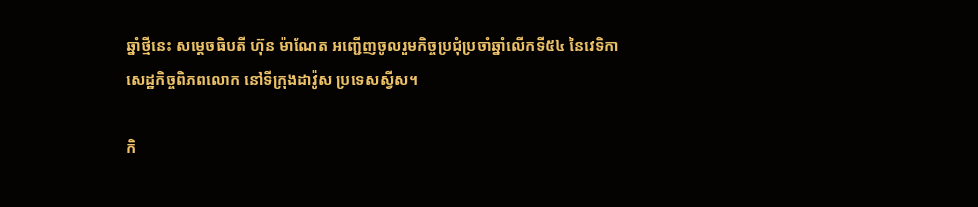ឆ្នាំថ្មីនេះ សម្តេចធិបតី ហ៊ុន ម៉ាណែត អញ្ជើញចូលរួមកិច្ចប្រជុំប្រចាំឆ្នាំលើកទី៥៤ នៃវេទិកាសេដ្ឋកិច្ចពិភពលោក នៅទីក្រុងដាវ៉ូស ប្រទេសស្វីស។

កិ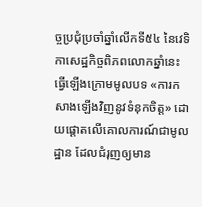ច្ចប្រជុំប្រចាំឆ្នាំលើកទី៥៤ នៃវេទិកាសេដ្ឋកិច្ចពិភពលោកឆ្នាំនេះ ធ្វើឡើងក្រោមមូលបទ «ការកសាងឡើងវិញនូវទំនុកចិត្ត» ដោយផ្តោតលើគោលការណ៍ជាមូលដ្ឋាន ដែលជំរុញឲ្យមាន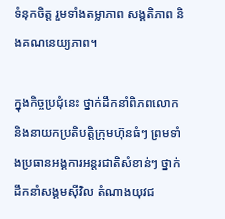ទំនុកចិត្ត រួមទាំងតម្លាភាព សង្គតិភាព និងគណនេយ្យភាព។

ក្នុងកិច្ចប្រជុំនេះ ថ្នាក់ដឹកនាំពិភពលោក និងនាយកប្រតិបត្តិក្រុមហ៊ុនធំៗ ព្រមទាំងប្រធានអង្គការអន្តរជាតិសំខាន់ៗ ថ្នាក់ដឹកនាំសង្គមស៊ីវិល តំណាងយុវជ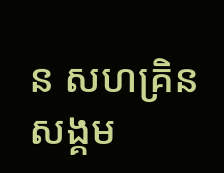ន សហគ្រិនសង្គម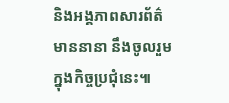និងអង្គភាពសារព័ត៌មាននានា នឹងចូលរួមក្នុងកិច្ចប្រជុំនេះ៕